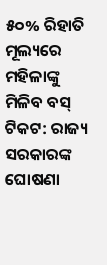୫୦% ରିହାତି ମୂଲ୍ୟରେ ମହିଳାଙ୍କୁ ମିଳିବ ବସ୍ ଟିକଟ: ରାଜ୍ୟ ସରକାରଙ୍କ ଘୋଷଣା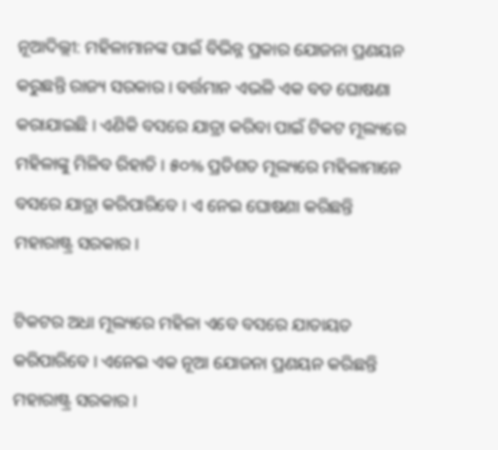ନୂଆଦିଲ୍ଲୀ: ମହିଳାମାନଙ୍କ ପାଇଁ ବିଭିନ୍ନ ପ୍ରକାର ଯୋଜନା ପ୍ରଣୟନ କରୁଛନ୍ତି ରାଜ୍ୟ ସରକାର । ବର୍ତ୍ତମାନ ଏଭଳି ଏକ ବଡ ଘୋଷଣା କରାଯାଇଛି । ଏଣିକି ବସରେ ଯାତ୍ରା କରିବା ପାଇଁ ଟିକଟ ମୂଲ୍ୟରେ ମହିଳାଙ୍କୁ ମିଳିବ ରିହାତି । ୫୦% ପ୍ରତିଶତ ମୂଲ୍ୟରେ ମହିଳାମାନେ ବସରେ ଯାତ୍ରା କରିପାରିବେ । ଏ ନେଇ ଘୋଷଣା କରିଛନ୍ତି ମହାରାଷ୍ଟ୍ର ସରକାର ।

ଟିକଟର ଅଧା ମୂଲ୍ୟରେ ମହିଳା ଏବେ ବସରେ ଯାତାୟତ କରିପାରିବେ । ଏନେଇ ଏକ ନୂଆ ଯୋଜନା ପ୍ରଣୟନ କରିଛନ୍ତି ମହାରାଷ୍ଟ୍ର ସରକାର ।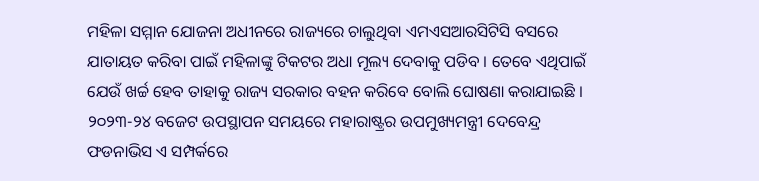ମହିଳା ସମ୍ମାନ ଯୋଜନା ଅଧୀନରେ ରାଜ୍ୟରେ ଚାଲୁଥିବା ଏମଏସଆରସିଟିସି ବସରେ ଯାତାୟତ କରିବା ପାଇଁ ମହିଳାଙ୍କୁ ଟିକଟର ଅଧା ମୂଲ୍ୟ ଦେବାକୁ ପଡିବ । ତେବେ ଏଥିପାଇଁ ଯେଉଁ ଖର୍ଚ୍ଚ ହେବ ତାହାକୁ ରାଜ୍ୟ ସରକାର ବହନ କରିବେ ବୋଲି ଘୋଷଣା କରାଯାଇଛି । ୨୦୨୩-୨୪ ବଜେଟ ଉପସ୍ଥାପନ ସମୟରେ ମହାରାଷ୍ଟ୍ରର ଉପମୁଖ୍ୟମନ୍ତ୍ରୀ ଦେବେନ୍ଦ୍ର ଫଡନାଭିସ ଏ ସମ୍ପର୍କରେ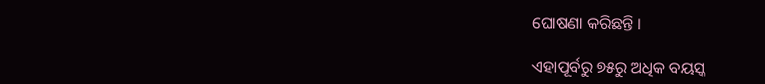ଘୋଷଣା କରିଛନ୍ତି ।

ଏହାପୂର୍ବରୁ ୭୫ରୁ ଅଧିକ ବୟସ୍କ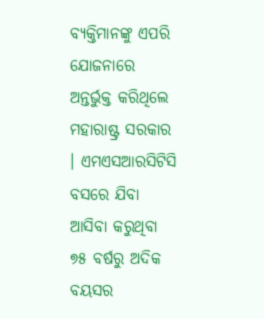ବ୍ୟକ୍ତିମାନଙ୍କୁ ଏପରି ଯୋଜନାରେ ଅନ୍ତର୍ଭୁକ୍ତ କରିଥିଲେ ମହାରାଷ୍ଟ୍ର ସରକାର । ଏମଏସଆରସିଟିସି ବସରେ ଯିବା ଆସିବା କରୁଥିବା ୭୫ ବର୍ଷରୁ ଅଦିକ ବୟସର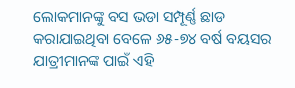ଲୋକମାନଙ୍କୁ ବସ ଭଡା ସମ୍ପୂର୍ଣ୍ଣ ଛାଡ କରାଯାଇଥିବା ବେଳେ ୬୫-୭୪ ବର୍ଷ ବୟସର ଯାତ୍ରୀମାନଙ୍କ ପାଇଁ ଏହି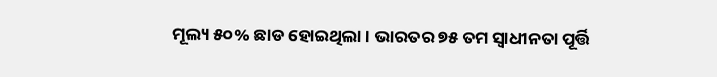ମୂଲ୍ୟ ୫୦% ଛାଡ ହୋଇଥିଲା । ଭାରତର ୭୫ ତମ ସ୍ୱାଧୀନତା ପୂର୍ତ୍ତି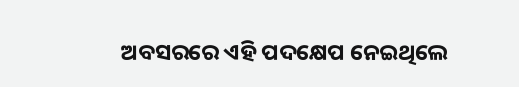ଅବସରରେ ଏହି ପଦକ୍ଷେପ ନେଇଥିଲେ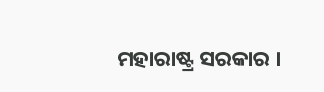ମହାରାଷ୍ଟ୍ର ସରକାର ।